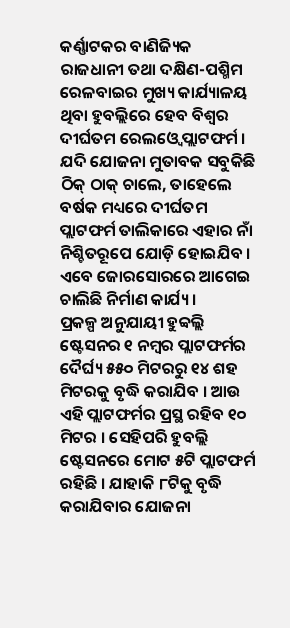କର୍ଣ୍ଣାଟକର ବାଣିଜ୍ୟିକ ରାଜଧାନୀ ତଥା ଦକ୍ଷିଣ-ପଶ୍ମିମ ରେଳବାଇର ମୁଖ୍ୟ କାର୍ଯ୍ୟାଳୟ ଥିବା ହୁବଲ୍ଲିରେ ହେବ ବିଶ୍ୱର ଦୀର୍ଘତମ ରେଲଓ୍ୱେ ପ୍ଲାଟଫର୍ମ । ଯଦି ଯୋଜନା ମୁତାବକ ସବୁକିଛି ଠିକ୍ ଠାକ୍ ଚାଲେ, ତାହେଲେ ବର୍ଷକ ମଧ୍ୟରେ ଦୀର୍ଘତମ ପ୍ଲାଟଫର୍ମ ତାଲିକାରେ ଏହାର ନାଁ ନିଶ୍ଚିତରୂପେ ଯୋଡ଼ି ହୋଇଯିବ । ଏବେ ଜୋରସୋରରେ ଆଗେଇ ଚାଲିଛି ନିର୍ମାଣ କାର୍ଯ୍ୟ ।
ପ୍ରକଳ୍ପ ଅନୁଯାୟୀ ହୁବ୍ବଲ୍ଲି ଷ୍ଟେସନର ୧ ନମ୍ୱର ପ୍ଲାଟଫର୍ମର ଦୈର୍ଘ୍ୟ ୫୫୦ ମିଟରରୁ ୧୪ ଶହ ମିଟରକୁ ବୃଦ୍ଧି କରାଯିବ । ଆଉ ଏହି ପ୍ଲାଟଫର୍ମର ପ୍ରସ୍ଥ ରହିବ ୧୦ ମିଟର । ସେହିପରି ହୁବଲ୍ଲି ଷ୍ଟେସନରେ ମୋଟ ୫ଟି ପ୍ଲାଟଫର୍ମ ରହିଛି । ଯାହାକି ୮ଟିକୁ ବୃଦ୍ଧି କରାଯିବାର ଯୋଜନା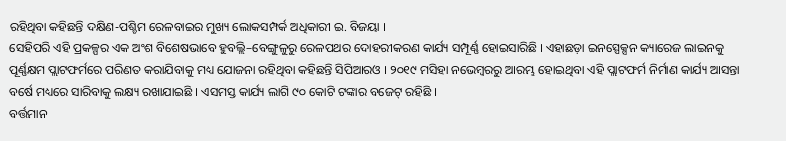ରହିଥିବା କହିଛନ୍ତି ଦକ୍ଷିଣ-ପଶ୍ଚିମ ରେଳବାଇର ମୁଖ୍ୟ ଲୋକସମ୍ପର୍କ ଅଧିକାରୀ ଇ. ବିଜୟା ।
ସେହିପରି ଏହି ପ୍ରକଳ୍ପର ଏକ ଅଂଶ ବିଶେଷଭାବେ ହୁବଲ୍ଲି–ବେଙ୍ଗୁଳୁରୁ ରେଳପଥର ଦୋହରୀକରଣ କାର୍ଯ୍ୟ ସମ୍ପୂର୍ଣ୍ଣ ହୋଇସାରିଛି । ଏହାଛଡ଼ା ଇନସ୍ପେକ୍ସନ କ୍ୟାରେଜ ଲାଇନକୁ ପୂର୍ଣ୍ଣକ୍ଷମ ପ୍ଲାଟଫର୍ମରେ ପରିଣତ କରାଯିବାକୁ ମଧ୍ୟ ଯୋଜନା ରହିଥିବା କହିଛନ୍ତି ସିପିଆରଓ । ୨୦୧୯ ମସିହା ନଭେମ୍ୱରରୁ ଆରମ୍ଭ ହୋଇଥିବା ଏହି ପ୍ଲାଟଫର୍ମ ନିର୍ମାଣ କାର୍ଯ୍ୟ ଆସନ୍ତା ବର୍ଷେ ମଧ୍ୟରେ ସାରିବାକୁ ଲକ୍ଷ୍ୟ ରଖାଯାଇଛି । ଏସମସ୍ତ କାର୍ଯ୍ୟ ଲାଗି ୯୦ କୋଟି ଟଙ୍କାର ବଜେଟ୍ ରହିଛି ।
ବର୍ତ୍ତମାନ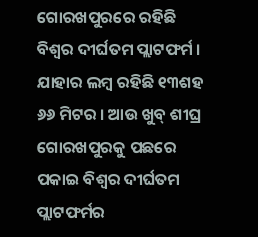ଗୋରଖପୁରରେ ରହିଛି ବିଶ୍ୱର ଦୀର୍ଘତମ ପ୍ଲାଟଫର୍ମ । ଯାହାର ଲମ୍ୱ ରହିଛି ୧୩ଶହ ୬୬ ମିଟର । ଆଉ ଖୁବ୍ ଶୀଘ୍ର ଗୋରଖପୁରକୁ ପଛରେ ପକାଇ ବିଶ୍ୱର ଦୀର୍ଘତମ ପ୍ଲାଟଫର୍ମର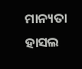ମାନ୍ୟତା ହାସଲ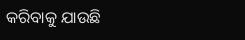କରିବାକୁ ଯାଉଛି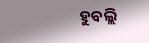ହୁବଲ୍ଲି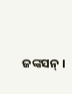ଜଙ୍କସନ୍ ।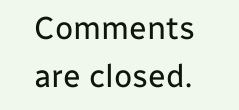Comments are closed.